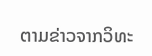ຕາມຂ່າວຈາກວິທະ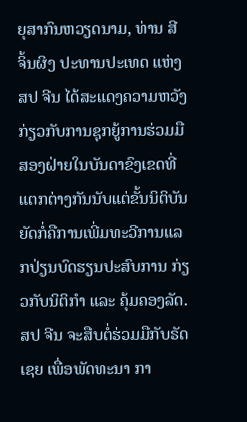ຍຸສາກົນຫວຽດນາມ, ທ່ານ ສີ ຈິ້ນຜິງ ປະທານປະເທດ ແຫ່ງ ສປ ຈີນ ໄດ້ສະແດງຄວາມຫວັງ ກ່ຽວກັບການຊຸກຍູ້ການຮ່ວມມືສອງຝ່າຍໃນບັນດາຂົງເຂດທີ່ແຕກຕ່າງກັນນັບແຕ່ຂັ້ນນິຕິບັນຍັດກໍ່ຄືການເພີ່ມທະວີການແລກປ່ຽນບົດຮຽນປະສົບການ ກ່ຽວກັບນິຕິກຳ ແລະ ຄຸ້ມຄອງລັດ. ສປ ຈີນ ຈະສືບຕໍ່ຮ່ວມມືກັບຣັດເຊຍ ເພື່ອພັດທະນາ ກາ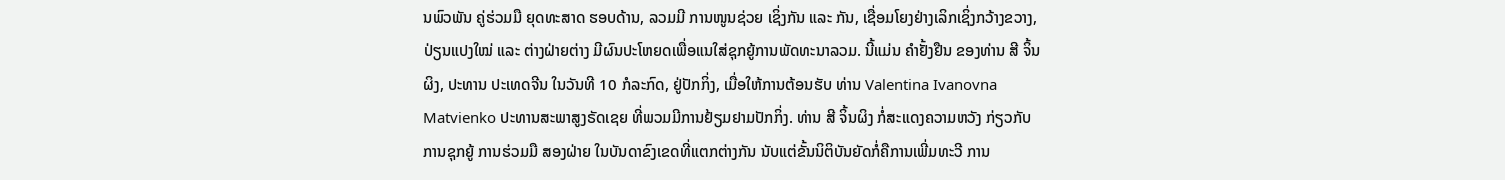ນພົວພັນ ຄູ່ຮ່ວມມື ຍຸດທະສາດ ຮອບດ້ານ, ລວມມີ ການໜູນຊ່ວຍ ເຊິ່ງກັນ ແລະ ກັນ, ເຊື່ອມໂຍງຢ່າງເລິກເຊິ່ງກວ້າງຂວາງ, ປ່ຽນແປງໃໝ່ ແລະ ຕ່າງຝ່າຍຕ່າງ ມີຜົນປະໂຫຍດເພື່ອແນໃສ່ຊຸກຍູ້ການພັດທະນາລວມ. ນີ້ແມ່ນ ຄຳຢັ້ງຢືນ ຂອງທ່ານ ສີ ຈິ້ນຜິງ, ປະທານ ປະເທດຈີນ ໃນວັນທີ 10 ກໍລະກົດ, ຢູ່ປັກກິ່ງ, ເມື່ອໃຫ້ການຕ້ອນຮັບ ທ່ານ Valentina Ivanovna Matvienko ປະທານສະພາສູງຣັດເຊຍ ທີ່ພວມມີການຢ້ຽມຢາມປັກກິ່ງ. ທ່ານ ສີ ຈິ້ນຜິງ ກໍ່ສະແດງຄວາມຫວັງ ກ່ຽວກັບ ການຊຸກຍູ້ ການຮ່ວມມື ສອງຝ່າຍ ໃນບັນດາຂົງເຂດທີ່ແຕກຕ່າງກັນ ນັບແຕ່ຂັ້ນນິຕິບັນຍັດກໍ່ຄືການເພີ່ມທະວີ ການ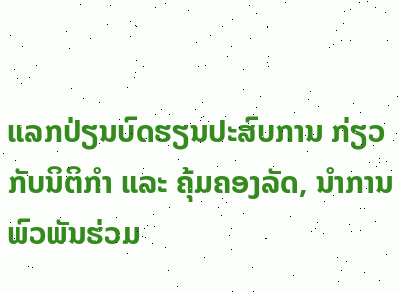ແລກປ່ຽນບົດຮຽນປະສົບການ ກ່ຽວກັບນິຕິກຳ ແລະ ຄຸ້ມຄອງລັດ, ນຳການພົວພັນຮ່ວມ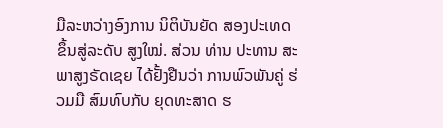ມືລະຫວ່າງອົງການ ນິຕິບັນຍັດ ສອງປະເທດ ຂຶ້ນສູ່ລະດັບ ສູງໃໝ່. ສ່ວນ ທ່ານ ປະທານ ສະພາສູງຣັດເຊຍ ໄດ້ຢັ້ງຢືນວ່າ ການພົວພັນຄູ່ ຮ່ວມມື ສົມທົບກັບ ຍຸດທະສາດ ຮ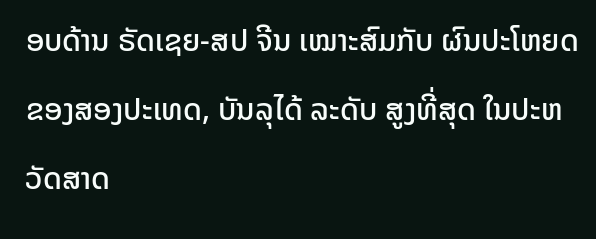ອບດ້ານ ຣັດເຊຍ-ສປ ຈີນ ເໝາະສົມກັບ ຜົນປະໂຫຍດ ຂອງສອງປະເທດ, ບັນລຸໄດ້ ລະດັບ ສູງທີ່ສຸດ ໃນປະຫວັດສາດ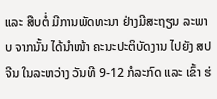ແລະ ສືບຕໍ່ ມີການພັດທະນາ ຢ່າງມີສະຖຽນ ລະພາບ ຈາກນັ້ນ ໄດ້ນຳໜ້າ ຄະນະປະຕິບັດງານ ໄປຍັງ ສປ ຈີນ ໃນລະຫວ່າງ ວັນທີ 9-12 ກໍລະກົດ ແລະ ເຂົ້າ ຮ່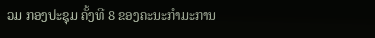ວມ ກອງປະຊຸມ ຄັ້ງທີ 8 ຂອງຄະນະກຳມະການ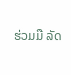ຮ່ວມມື ລັດ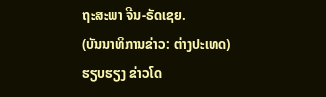ຖະສະພາ ຈີນ-ຣັດເຊຍ.
(ບັນນາທິການຂ່າວ: ຕ່າງປະເທດ)
ຮຽບຮຽງ ຂ່າວໂດ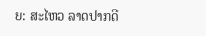ຍ: ສະໄຫວ ລາດປາກດີ